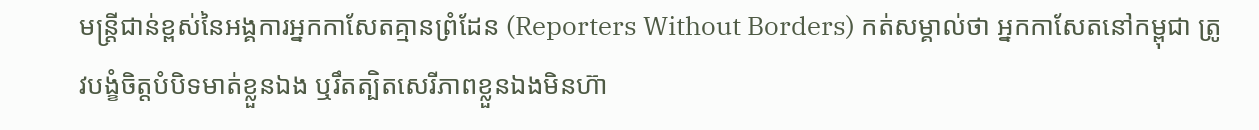មន្ត្រីជាន់ខ្ពស់នៃអង្គការអ្នកកាសែតគ្មានព្រំដែន (Reporters Without Borders) កត់សម្គាល់ថា អ្នកកាសែតនៅកម្ពុជា ត្រូវបង្ខំចិត្តបំបិទមាត់ខ្លួនឯង ឬរឹតត្បិតសេរីភាពខ្លួនឯងមិនហ៊ា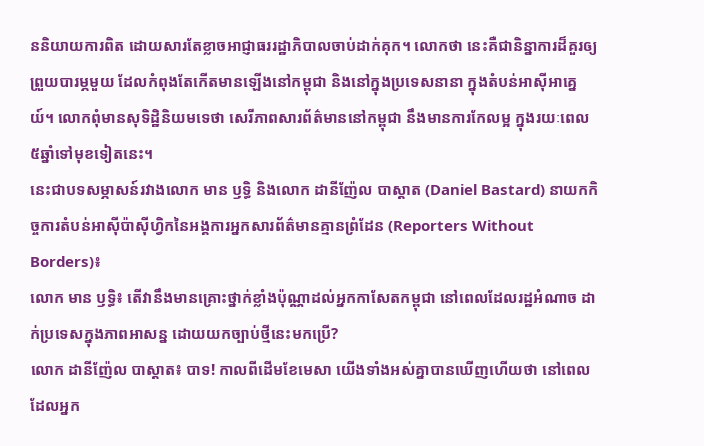ននិយាយការពិត ដោយសារតែខ្លាចអាជ្ញាធររដ្ឋាភិបាលចាប់ដាក់គុក។ លោកថា នេះគឺជានិន្នាការដ៏គួរឲ្យព្រួយបារម្ភមួយ ដែលកំពុងតែកើតមានឡើងនៅកម្ពុជា និងនៅក្នុងប្រទេសនានា ក្នុងតំបន់អាស៊ីអាគ្នេយ៍។ លោកពុំមានសុទិដ្ឋិនិយមទេថា សេរីភាពសារព័ត៌មាននៅកម្ពុជា នឹងមានការកែលម្អ ក្នុងរយៈពេល ៥ឆ្នាំទៅមុខទៀតនេះ។
នេះជាបទសម្ភាសន៍រវាងលោក មាន ឫទ្ធិ និងលោក ដានីញ៉ែល បាស្តាត (Daniel Bastard) នាយកកិច្ចការតំបន់អាស៊ីប៉ាស៊ីហ្វិកនៃអង្គការអ្នកសារព័ត៌មានគ្មានព្រំដែន (Reporters Without Borders)៖
លោក មាន ឫទ្ធិ៖ តើវានឹងមានគ្រោះថ្នាក់ខ្លាំងប៉ុណ្ណាដល់អ្នកកាសែតកម្ពុជា នៅពេលដែលរដ្ឋអំណាច ដាក់ប្រទេសក្នុងភាពអាសន្ន ដោយយកច្បាប់ថ្មីនេះមកប្រើ?
លោក ដានីញ៉ែល បាស្តាត៖ បាទ! កាលពីដើមខែមេសា យើងទាំងអស់គ្នាបានឃើញហើយថា នៅពេលដែលអ្នក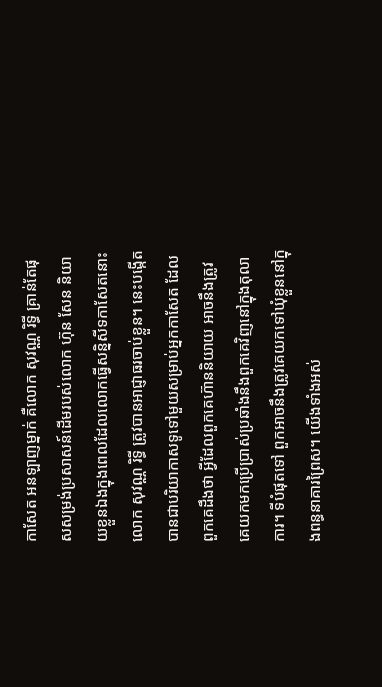កាសែត អនឡាញម្នាក់ គឺលោក សុវណ្ណ រិទ្ធី គ្រាន់តែផុសសម្រង់ប្រសាសន៍ដើមរបស់លោក ហ៊ុន សែន និយាយខ្លួនឯងក្នុងពេលដែលលោកធ្វើសន្និសីទកាសែតនោះ លោក សុវណ្ណ រិទ្ធី ត្រូវបានអាជ្ញាធរចាប់ខ្លួន។ នេះបង្កើតបានជាបរិយាកាសទូទៅមួយសម្រាប់អ្នកកាសែត ដែលពួកគេដឹងថា អ្វីដែលពួកគេហ៊ាននិយាយ អាចនឹងត្រូវគេយកមកប្រើប្រាស់ប្រឆាំងនឹងពួកគេវិញនៅក្នុងតុលាការ។ ទីបំផុតទៅ ពួកអាចនឹងត្រូវគេយកទៅឃុំខ្លួននៅក្នុងពន្ធនាគារព្រៃស។ យើងទាំងអស់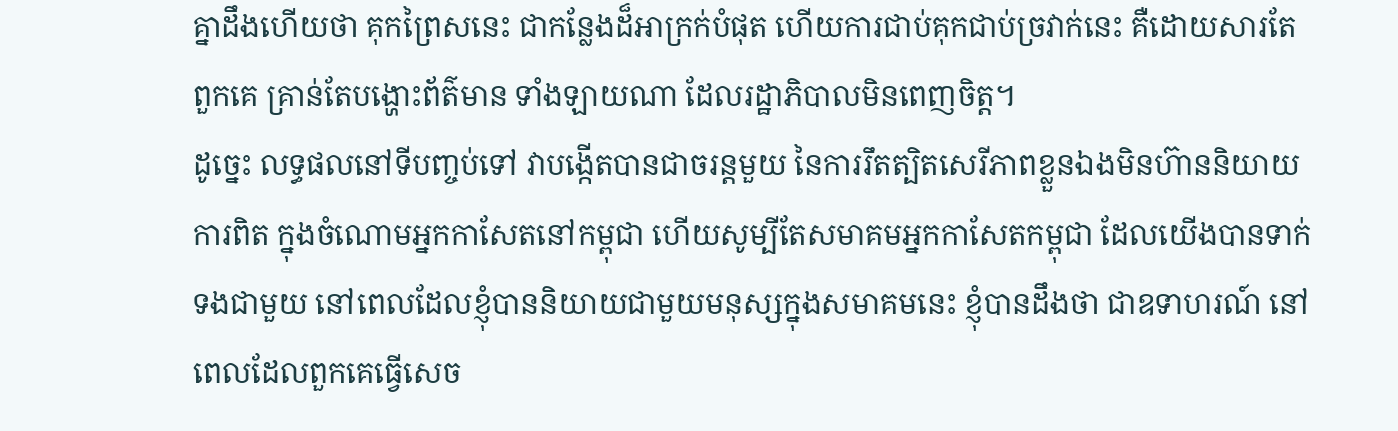គ្នាដឹងហើយថា គុកព្រៃសនេះ ជាកន្លែងដ៏អាក្រក់បំផុត ហើយការជាប់គុកជាប់ច្រវាក់នេះ គឺដោយសារតែពួកគេ គ្រាន់តែបង្ហោះព័ត៌មាន ទាំងឡាយណា ដែលរដ្ឋាភិបាលមិនពេញចិត្ត។
ដូច្នេះ លទ្ធផលនៅទីបញ្ចប់ទៅ វាបង្កើតបានជាចរន្តមួយ នៃការរឹតត្បិតសេរីភាពខ្លួនឯងមិនហ៊ាននិយាយការពិត ក្នុងចំណោមអ្នកកាសែតនៅកម្ពុជា ហើយសូម្បីតែសមាគមអ្នកកាសែតកម្ពុជា ដែលយើងបានទាក់ទងជាមួយ នៅពេលដែលខ្ញុំបាននិយាយជាមួយមនុស្សក្នុងសមាគមនេះ ខ្ញុំបានដឹងថា ជាឧទាហរណ៍ នៅពេលដែលពួកគេធ្វើសេច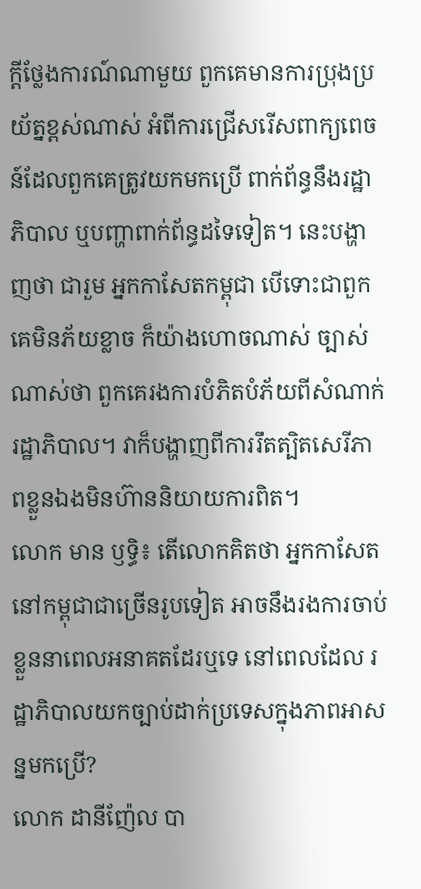ក្ដីថ្លែងការណ៍ណាមួយ ពួកគេមានការប្រុងប្រយ័ត្នខ្ពស់ណាស់ អំពីការជ្រើសរើសពាក្យពេចន៍ដែលពួកគេត្រូវយកមកប្រើ ពាក់ព័ន្ធនឹងរដ្ឋាភិបាល ឬបញ្ហាពាក់ព័ន្ធដទៃទៀត។ នេះបង្ហាញថា ជារួម អ្នកកាសែតកម្ពុជា បើទោះជាពួកគេមិនភ័យខ្លាច ក៏យ៉ាងហោចណាស់ ច្បាស់ណាស់ថា ពួកគេរងការបំភិតបំភ័យពីសំណាក់រដ្ឋាភិបាល។ វាក៏បង្ហាញពីការរឹតត្បិតសេរីភាពខ្លួនឯងមិនហ៊ាននិយាយការពិត។
លោក មាន ឫទ្ធិ៖ តើលោកគិតថា អ្នកកាសែតនៅកម្ពុជាជាច្រើនរូបទៀត អាចនឹងរងការចាប់ខ្លួននាពេលអនាគតដែរឬទេ នៅពេលដែល រដ្ឋាភិបាលយកច្បាប់ដាក់ប្រទេសក្នុងភាពអាសន្នមកប្រើ?
លោក ដានីញ៉ែល បា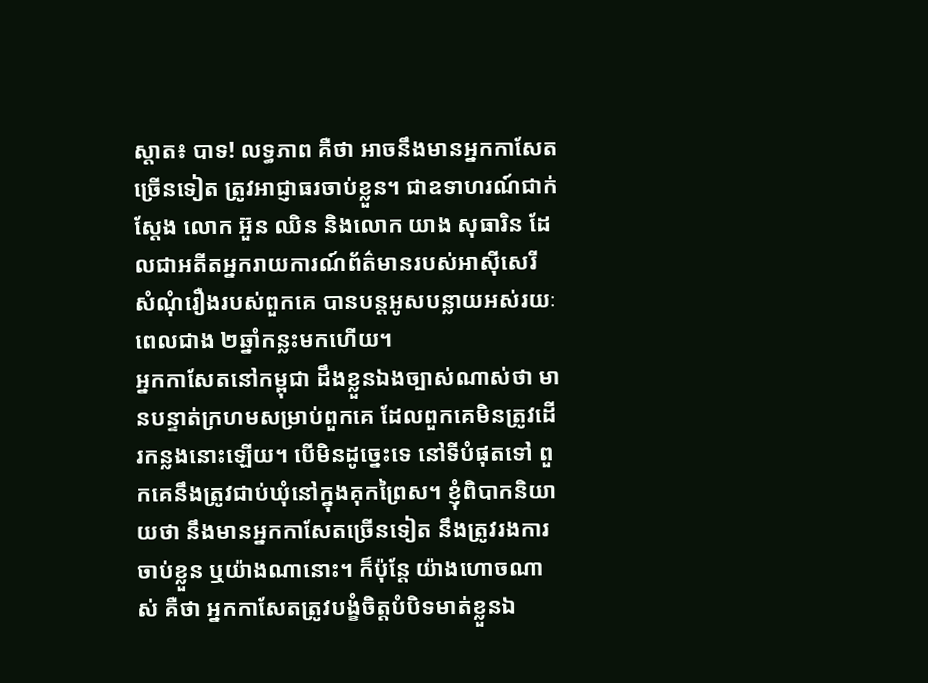ស្តាត៖ បាទ! លទ្ធភាព គឺថា អាចនឹងមានអ្នកកាសែតច្រើនទៀត ត្រូវអាជ្ញាធរចាប់ខ្លួន។ ជាឧទាហរណ៍ជាក់ស្តែង លោក អ៊ួន ឈិន និងលោក យាង សុធារិន ដែលជាអតីតអ្នករាយការណ៍ព័ត៌មានរបស់អាស៊ីសេរី សំណុំរឿងរបស់ពួកគេ បានបន្តអូសបន្លាយអស់រយៈពេលជាង ២ឆ្នាំកន្លះមកហើយ។
អ្នកកាសែតនៅកម្ពុជា ដឹងខ្លួនឯងច្បាស់ណាស់ថា មានបន្ទាត់ក្រហមសម្រាប់ពួកគេ ដែលពួកគេមិនត្រូវដើរកន្លងនោះឡើយ។ បើមិនដូច្នេះទេ នៅទីបំផុតទៅ ពួកគេនឹងត្រូវជាប់ឃុំនៅក្នុងគុកព្រៃស។ ខ្ញុំពិបាកនិយាយថា នឹងមានអ្នកកាសែតច្រើនទៀត នឹងត្រូវរងការចាប់ខ្លួន ឬយ៉ាងណានោះ។ ក៏ប៉ុន្តែ យ៉ាងហោចណាស់ គឺថា អ្នកកាសែតត្រូវបង្ខំចិត្តបំបិទមាត់ខ្លួនឯ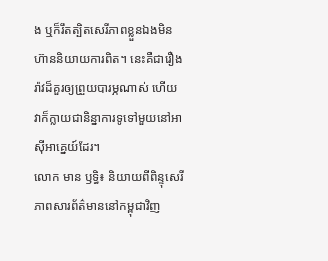ង ឬក៏រឹតត្បិតសេរីភាពខ្លួនឯងមិនហ៊ាននិយាយការពិត។ នេះគឺជារឿងរ៉ាវដ៏គួរឲ្យព្រួយបារម្ភណាស់ ហើយវាក៏ក្លាយជានិន្នាការទូទៅមួយនៅអាស៊ីអាគ្នេយ៍ដែរ។
លោក មាន ឫទ្ធិ៖ និយាយពីពិន្ទុសេរីភាពសារព័ត៌មាននៅកម្ពុជាវិញ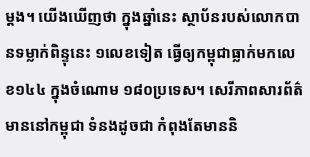ម្ដង។ យើងឃើញថា ក្នុងឆ្នាំនេះ ស្ថាប័នរបស់លោកបានទម្លាក់ពិន្ទុនេះ ១លេខទៀត ធ្វើឲ្យកម្ពុជាធ្លាក់មកលេខ១៤៤ ក្នុងចំណោម ១៨០ប្រទេស។ សេរីភាពសារព័ត៌មាននៅកម្ពុជា ទំនងដូចជា កំពុងតែមាននិ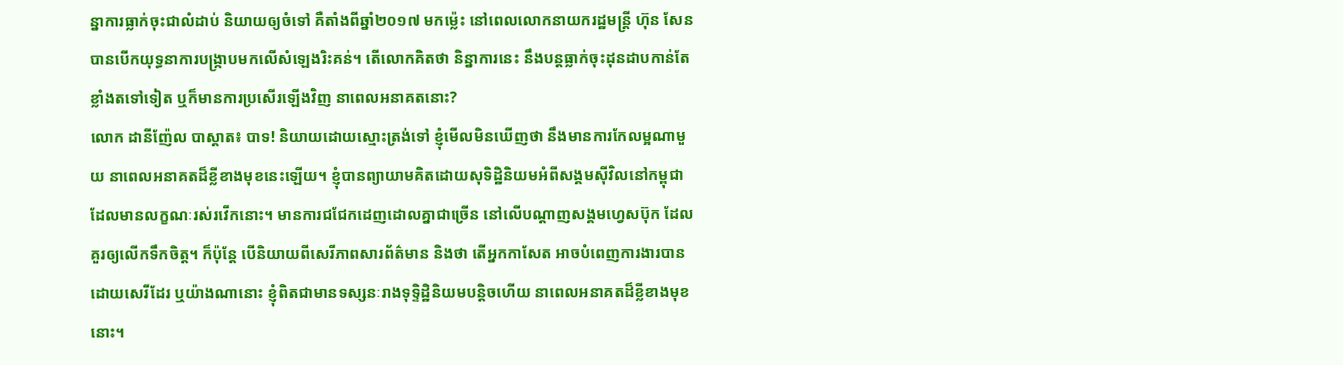ន្នាការធ្លាក់ចុះជាលំដាប់ និយាយឲ្យចំទៅ គឺតាំងពីឆ្នាំ២០១៧ មកម៉្លេះ នៅពេលលោកនាយករដ្ឋមន្ត្រី ហ៊ុន សែន បានបើកយុទ្ធនាការបង្ក្រាបមកលើសំឡេងរិះគន់។ តើលោកគិតថា និន្នាការនេះ នឹងបន្តធ្លាក់ចុះដុនដាបកាន់តែខ្លាំងតទៅទៀត ឬក៏មានការប្រសើរឡើងវិញ នាពេលអនាគតនោះ?
លោក ដានីញ៉ែល បាស្តាត៖ បាទ! និយាយដោយស្មោះត្រង់ទៅ ខ្ញុំមើលមិនឃើញថា នឹងមានការកែលម្អណាមួយ នាពេលអនាគតដ៏ខ្លីខាងមុខនេះឡើយ។ ខ្ញុំបានព្យាយាមគិតដោយសុទិដ្ឋិនិយមអំពីសង្គមស៊ីវិលនៅកម្ពុជា ដែលមានលក្ខណៈរស់រវើកនោះ។ មានការជជែកដេញដោលគ្នាជាច្រើន នៅលើបណ្ដាញសង្គមហ្វេសប៊ុក ដែលគួរឲ្យលើកទឹកចិត្ត។ ក៏ប៉ុន្តែ បើនិយាយពីសេរីភាពសារព័ត៌មាន និងថា តើអ្នកកាសែត អាចបំពេញការងារបានដោយសេរីដែរ ឬយ៉ាងណានោះ ខ្ញុំពិតជាមានទស្សនៈរាងទុទ្ទិដ្ឋិនិយមបន្តិចហើយ នាពេលអនាគតដ៏ខ្លីខាងមុខនោះ។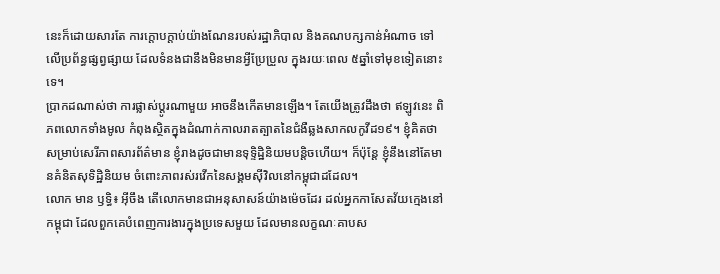នេះក៏ដោយសារតែ ការក្ដោបក្ដាប់យ៉ាងណែនរបស់រដ្ឋាភិបាល និងគណបក្សកាន់អំណាច ទៅលើប្រព័ន្ធផ្សព្វផ្សាយ ដែលទំនងជានឹងមិនមានអ្វីប្រែប្រួល ក្នុងរយៈពេល ៥ឆ្នាំទៅមុខទៀតនោះទេ។
ប្រាកដណាស់ថា ការផ្លាស់ប្ដូរណាមួយ អាចនឹងកើតមានឡើង។ តែយើងត្រូវដឹងថា ឥឡូវនេះ ពិភពលោកទាំងមូល កំពុងស្ថិតក្នុងដំណាក់កាលរាតត្បាតនៃជំងឺឆ្លងសាកលកូវីដ១៩។ ខ្ញុំគិតថា សម្រាប់សេរីភាពសារព័ត៌មាន ខ្ញុំរាងដូចជាមានទុទ្ទិដ្ឋិនិយមបន្តិចហើយ។ ក៏ប៉ុន្តែ ខ្ញុំនឹងនៅតែមានគំនិតសុទិដ្ឋិនិយម ចំពោះភាពរស់រវើកនៃសង្គមស៊ីវិលនៅកម្ពុជាដដែល។
លោក មាន ឫទ្ធិ៖ អ៊ីចឹង តើលោកមានជាអនុសាសន៍យ៉ាងម៉េចដែរ ដល់អ្នកកាសែតវ័យក្មេងនៅកម្ពុជា ដែលពួកគេបំពេញការងារក្នុងប្រទេសមួយ ដែលមានលក្ខណៈគាបស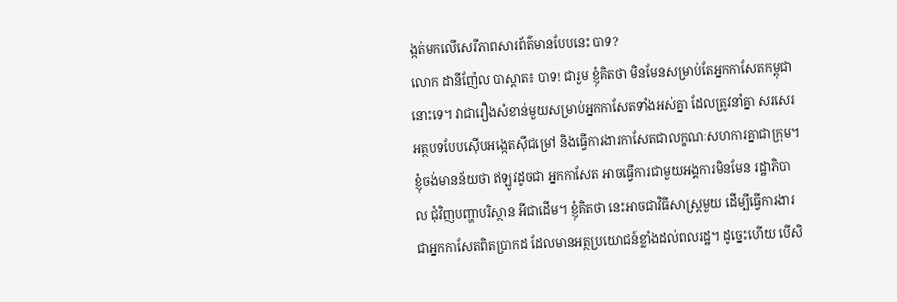ង្កត់មកលើសេរីភាពសារព័ត៌មានបែបនេះ បាទ?
លោក ដានីញ៉ែល បាស្តាត៖ បាទ! ជារួម ខ្ញុំគិតថា មិនមែនសម្រាប់តែអ្នកកាសែតកម្ពុជានោះទេ។ វាជារឿងសំខាន់មួយសម្រាប់អ្នកកាសែតទាំងអស់គ្នា ដែលត្រូវនាំគ្នា សរសេរអត្ថបទបែបស៊ើបអង្កេតស៊ីជម្រៅ និងធ្វើការងារកាសែតជាលក្ខណៈសហការគ្នាជាក្រុម។ ខ្ញុំចង់មានន័យថា ឥឡូវដូចជា អ្នកកាសែត អាចធ្វើការជាមួយអង្គការមិនមែន រដ្ឋាភិបាល ជុំវិញបញ្ហាបរិស្ថាន អីជាដើម។ ខ្ញុំគិតថា នេះអាចជាវិធីសាស្ត្រមួយ ដើម្បីធ្វើការងារជាអ្នកកាសែតពិតប្រាកដ ដែលមានអត្ថប្រយោជន៍ខ្លាំងដល់ពលរដ្ឋ។ ដូច្នេះហើយ បើសិ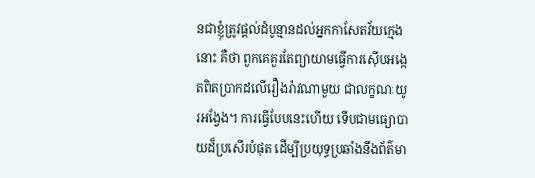នជាខ្ញុំត្រូវផ្ដល់ដំបូន្មានដល់អ្នកកាសែតវ័យក្មេងនោះ គឺថា ពួកគេគួរតែព្យាយាមធ្វើការស៊ើបអង្កេតពិតប្រាកដលើរឿងរ៉ាវណាមួយ ជាលក្ខណៈយូរអង្វែង។ ការធ្វើបែបនេះហើយ ទើបជាមធ្យោបាយដ៏ប្រសើរបំផុត ដើម្បីប្រយុទ្ធប្រឆាំងនឹងព័ត៌មា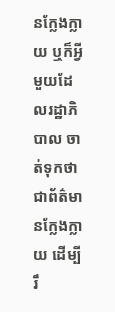នក្លែងក្លាយ ឬក៏អ្វីមួយដែលរដ្ឋាភិបាល ចាត់ទុកថាជាព័ត៌មានក្លែងក្លាយ ដើម្បីរឹ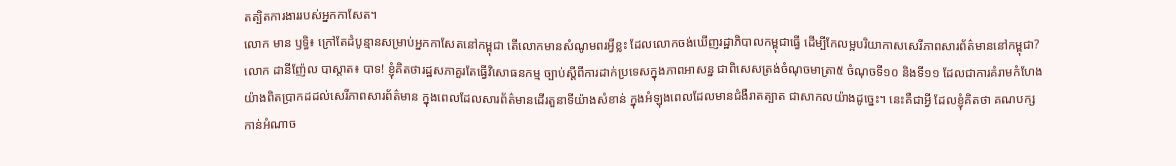តត្បិតការងាររបស់អ្នកកាសែត។
លោក មាន ឫទ្ធិ៖ ក្រៅតែដំបូន្មានសម្រាប់អ្នកកាសែតនៅកម្ពុជា តើលោកមានសំណូមពរអ្វីខ្លះ ដែលលោកចង់ឃើញរដ្ឋាភិបាលកម្ពុជាធ្វើ ដើម្បីកែលម្អបរិយាកាសសេរីភាពសារព័ត៌មាននៅកម្ពុជា?
លោក ដានីញ៉ែល បាស្តាត៖ បាទ! ខ្ញុំគិតថារដ្ឋសភាគួរតែធ្វើវិសោធនកម្ម ច្បាប់ស្ដីពីការដាក់ប្រទេសក្នុងភាពអាសន្ន ជាពិសេសត្រង់ចំណុចមាត្រា៥ ចំណុចទី១០ និងទី១១ ដែលជាការគំរាមកំហែងយ៉ាងពិតប្រាកដដល់សេរីភាពសារព័ត៌មាន ក្នុងពេលដែលសារព័ត៌មានដើរតួនាទីយ៉ាងសំខាន់ ក្នុងអំឡុងពេលដែលមានជំងឺរាតត្បាត ជាសាកលយ៉ាងដូច្នេះ។ នេះគឺជាអ្វី ដែលខ្ញុំគិតថា គណបក្សកាន់អំណាច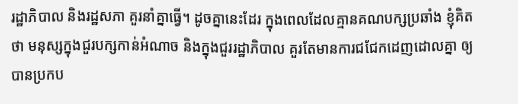រដ្ឋាភិបាល និងរដ្ឋសភា គួរនាំគ្នាធ្វើ។ ដូចគ្នានេះដែរ ក្នុងពេលដែលគ្មានគណបក្សប្រឆាំង ខ្ញុំគិតថា មនុស្សក្នុងជួរបក្សកាន់អំណាច និងក្នុងជួររដ្ឋាភិបាល គួរតែមានការជជែកដេញដោលគ្នា ឲ្យបានប្រកប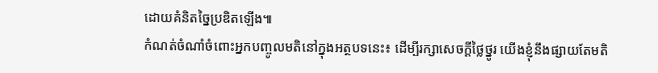ដោយគំនិតច្នៃប្រឌិតឡើង៕
កំណត់ចំណាំចំពោះអ្នកបញ្ចូលមតិនៅក្នុងអត្ថបទនេះ៖ ដើម្បីរក្សាសេចក្ដីថ្លៃថ្នូរ យើងខ្ញុំនឹងផ្សាយតែមតិ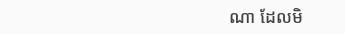ណា ដែលមិ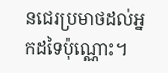នជេរប្រមាថដល់អ្នកដទៃប៉ុណ្ណោះ។